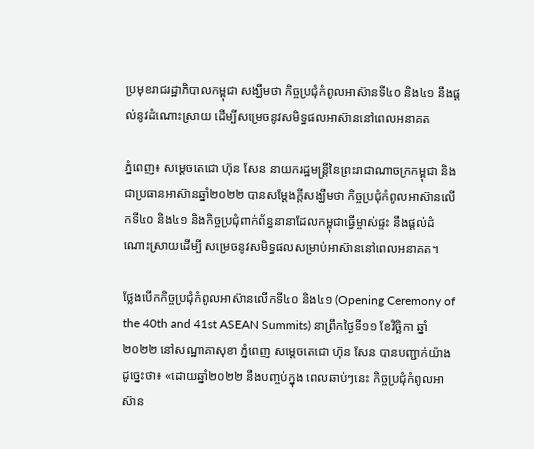ប្រមុខរាជរដ្ឋាភិបាលកម្ពុជា សង្ឃឹមថា កិច្ចប្រជុំកំពូលអាស៊ានទី៤០ និង៤១ នឹងផ្តល់នូវដំណោះស្រាយ ដើម្បីសម្រេចនូវសមិទ្ធផលអាស៊ាននៅពេលអនាគត

ភ្នំពេញ៖ សម្តេចតេជោ ហ៊ុន សែន នាយករដ្ឋមន្ត្រីនៃព្រះរាជាណាចក្រកម្ពុជា និងជាប្រធានអាស៊ានឆ្នាំ២០២២ បានសម្តែងក្តីសង្ឃឹមថា កិច្ចប្រជុំកំពូលអាស៊ានលើកទី៤០ និង៤១ និងកិច្ចប្រជុំពាក់ព័ន្ធនានាដែលកម្ពុជាធ្វើម្ចាស់ផ្ទះ នឹងផ្តល់ដំណោះស្រាយដើម្បី សម្រេចនូវសមិទ្ធផលសម្រាប់អាស៊ាននៅពេលអនាគត។

ថ្លែងបើកកិច្ចប្រជុំកំពូលអាស៊ានលើកទី៤០ និង៤១ (Opening Ceremony of the 40th and 41st ASEAN Summits) នាព្រឹកថ្ងៃទី១១ ខែវិច្ឆិកា ឆ្នាំ២០២២ នៅសណ្ឋាគាសុខា ភ្នំពេញ សម្តេចតេជោ ហ៊ុន សែន បានបញ្ជាក់យ៉ាងដូច្នេះថា៖ «ដោយឆ្នាំ២០២២ នឹងបញ្ចប់ក្នុង ពេលឆាប់ៗនេះ កិច្ចប្រជុំកំពូលអាស៊ាន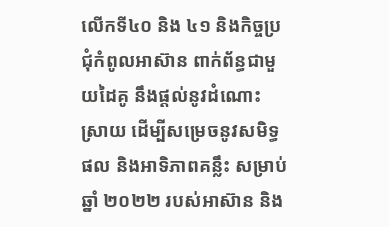លើកទី៤០ និង ៤១ និងកិច្ចប្រជុំកំពូលអាស៊ាន ពាក់ព័ន្ធជាមួយដៃគូ នឹងផ្តល់នូវដំណោះស្រាយ ដើម្បីសម្រេចនូវសមិទ្ធផល និងអាទិភាពគន្លឹះ សម្រាប់ឆ្នាំ ២០២២ របស់អាស៊ាន និង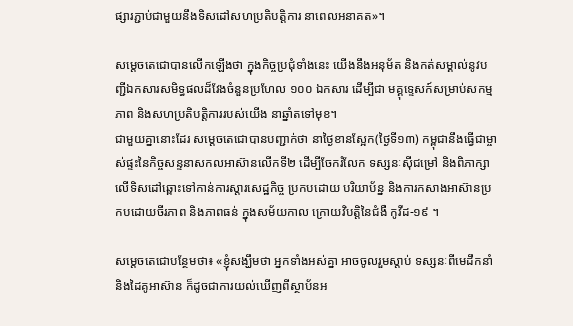ផ្សារភ្ជាប់ជាមួយនឹងទិសដៅសហប្រតិបត្តិការ នាពេលអនាគត»។

សម្តេចតេជោបានលើកឡើងថា ក្នុងកិច្ចប្រជុំទាំងនេះ យើងនឹងអនុម័ត និងកត់សម្គាល់នូវបញ្ជីឯកសារសមិទ្ធផលដ៏វែងចំនួនប្រហែល ១០០ ឯកសារ ដើម្បីជា មគ្គុទ្ទេសក៍សម្រាប់សកម្មភាព និងសហប្រតិបត្តិការរបស់យើង នាឆ្នាំតទៅមុខ។
ជាមួយគ្នានោះដែរ សម្តេចតេជោបានបញ្ជាក់ថា នាថ្ងៃខានស្អែក(ថ្ងៃទី១៣) កម្ពុជានឹងធ្វើជាម្ចាស់ផ្ទះនៃកិច្ចសន្ទនាសកលអាស៊ានលើកទី២ ដើម្បីចែករំលែក ទស្សនៈស៊ីជម្រៅ និងពិភាក្សាលើទិសដៅឆ្ពោះទៅកាន់ការស្តារសេដ្ឋកិច្ច ប្រកបដោយ បរិយាប័ន្ន និងការកសាងអាស៊ានប្រកបដោយចីរភាព និងភាពធន់ ក្នុងសម័យកាល ក្រោយវិបត្តិនៃជំងឺ កូវីដ-១៩ ។

សម្តេចតេជោបន្ថែមថា៖ «ខ្ញុំសង្ឃឹមថា អ្នកទាំងអស់គ្នា អាចចូលរួមស្តាប់ ទស្សនៈពីមេដឹកនាំ និងដៃគូអាស៊ាន ក៏ដូចជាការយល់ឃើញពីស្ថាប័នអ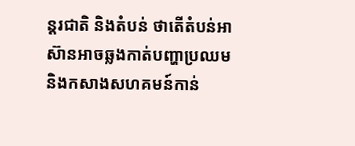ន្តរជាតិ និងតំបន់ ថាតើតំបន់អាស៊ានអាចឆ្លងកាត់បញ្ហាប្រឈម និងកសាងសហគមន៍កាន់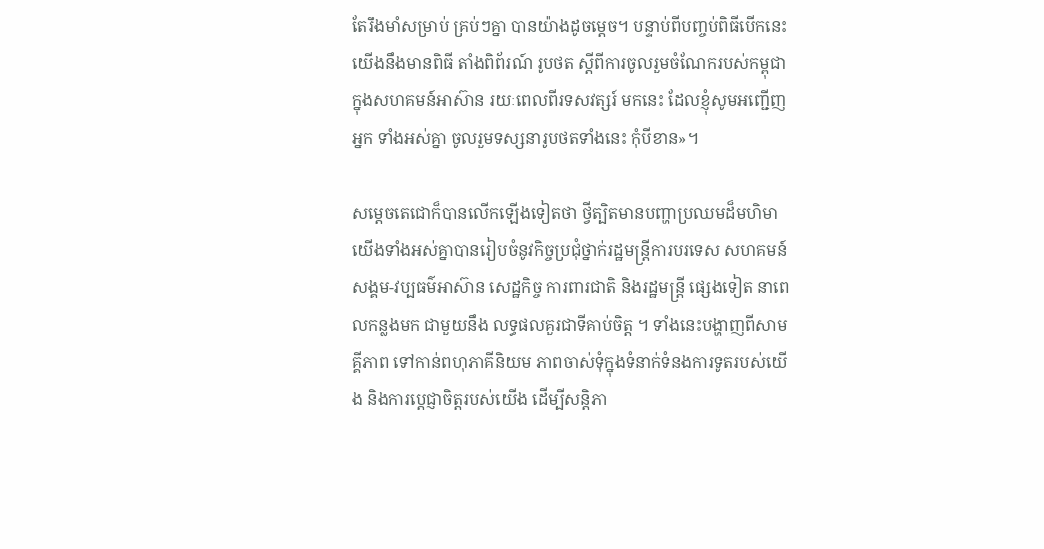តែរឹងមាំសម្រាប់ គ្រប់ៗគ្នា បានយ៉ាងដូចម្តេច។ បន្ទាប់ពីបញ្ចប់ពិធីបើកនេះ យើងនឹងមានពិធី តាំងពិព័រណ៍ រូបថត ស្តីពីការចូលរួមចំណែករបស់កម្ពុជា ក្នុងសហគមន៍អាស៊ាន រយៈពេលពីរទសវត្សរ៍ មកនេះ ដែលខ្ញុំសូមអញ្ជើញអ្នក ទាំងអស់គ្នា ចូលរួមទស្សនារូបថតទាំងនេះ កុំបីខាន»។

សម្ដេចតេជោក៏បានលើកឡើងទៀតថា ថ្វីត្បិតមានបញ្ហាប្រឈមដ៏មហិមា យើងទាំងអស់គ្នាបានរៀបចំនូវកិច្ចប្រជុំថ្នាក់រដ្ឋមន្ត្រីការបរទេស សហគមន៍សង្គម-វប្បធម៌អាស៊ាន សេដ្ឋកិច្ច ការពារជាតិ និងរដ្ឋមន្ត្រី ផ្សេងទៀត នាពេលកន្លងមក ជាមួយនឹង លទ្ធផលគួរជាទីគាប់ចិត្ត ។ ទាំងនេះបង្ហាញពីសាមគ្គីភាព ទៅកាន់ពហុភាគីនិយម ភាពចាស់ទុំក្នុងទំនាក់ទំនងការទូតរបស់យើង និងការប្ដេជ្ញាចិត្តរបស់យើង ដើម្បីសន្តិភា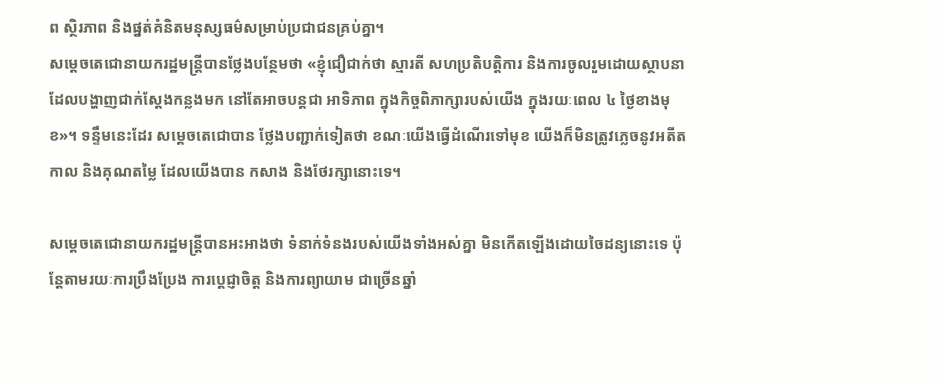ព ស្ថិរភាព និងផ្នត់គំនិតមនុស្សធម៌សម្រាប់ប្រជាជនគ្រប់គ្នា។
សម្តេចតេជោនាយករដ្ឋមន្រ្ដីបានថ្លែងបន្ថែមថា «ខ្ញុំជឿជាក់ថា ស្មារតី សហប្រតិបត្តិការ និងការចូលរួមដោយស្ថាបនា ដែលបង្ហាញជាក់ស្ដែងកន្លងមក នៅតែអាចបន្តជា អាទិភាព ក្នុងកិច្ចពិភាក្សារបស់យើង ក្នុងរយៈពេល ៤ ថ្ងៃខាងមុខ»។ ទន្ទឹមនេះដែរ សម្តេចតេជោបាន ថ្លែងបញ្ជាក់ទៀតថា ខណៈយើងធ្វើដំណើរទៅមុខ យើងក៏មិនត្រូវភ្លេចនូវអតីតកាល និងគុណតម្លៃ ដែលយើងបាន កសាង និងថែរក្សានោះទេ។

សម្តេចតេជោនាយករដ្ឋមន្ត្រីបានអះអាងថា ទំនាក់ទំនងរបស់យើងទាំងអស់គ្នា មិនកើតឡើងដោយចៃដន្យនោះទេ ប៉ុន្តែតាមរយៈការប្រឹងប្រែង ការប្ដេជ្ញាចិត្ត និងការព្យាយាម ជាច្រើនឆ្នាំ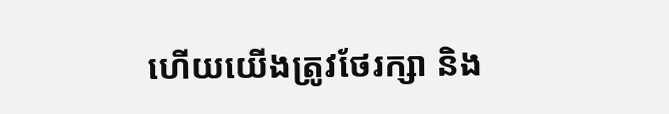ហើយយើងត្រូវថែរក្សា និង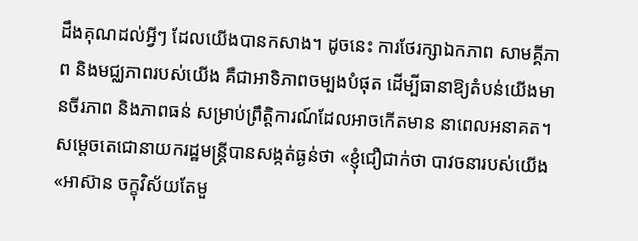ដឹងគុណដល់អ្វីៗ ដែលយើងបានកសាង។ ដូចនេះ ការថែរក្សាឯកភាព សាមគ្គីភាព និងមជ្ឈភាពរបស់យើង គឺជាអាទិភាពចម្បងបំផុត ដើម្បីធានាឱ្យតំបន់យើងមានចីរភាព និងភាពធន់ សម្រាប់ព្រឹត្តិការណ៍ដែលអាចកើតមាន នាពេលអនាគត។
សម្តេចតេជោនាយករដ្ឋមន្រ្ដីបានសង្កត់ធ្ងន់ថា «ខ្ញុំជឿជាក់ថា បាវចនារបស់យើង «អាស៊ាន ចក្ខុវិស័យតែមួ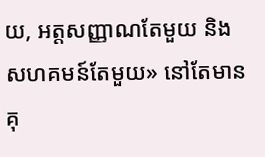យ, អត្តសញ្ញាណតែមួយ និងសហគមន៍តែមួយ» នៅតែមានគុ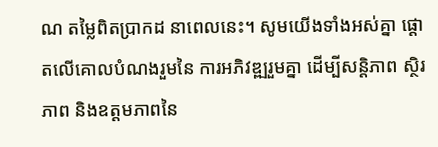ណ តម្លៃពិតប្រាកដ នាពេលនេះ។ សូមយើងទាំងអស់គ្នា ផ្តោតលើគោលបំណងរួមនៃ ការអភិវឌ្ឍរួមគ្នា ដើម្បីសន្តិភាព ស្ថិរភាព និងឧត្តមភាពនៃ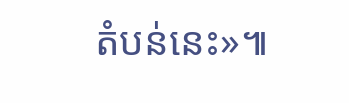តំបន់នេះ»៕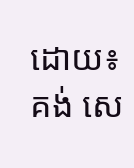ដោយ៖ គង់ សេ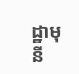ដ្ឋាមុនី